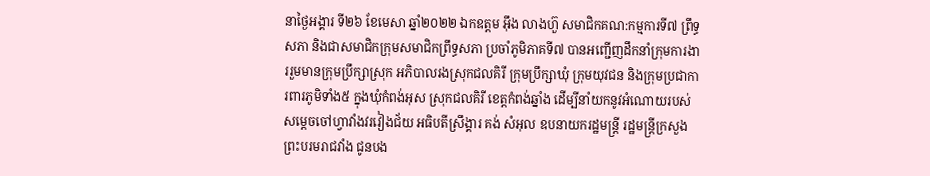នាថ្ងៃអង្គារ ទី២៦ ខែមេសា ឆ្នាំ២០២២ ឯកឧត្តម អ៊ឹង លាងហ៊ួ សមាជិកគណ:កម្មការទី៧ ព្រឹទ្ធសភា និងជាសមាជិកក្រុមសមាជិកព្រឹទ្ធសភា ប្រចាំភូមិភាគទី៧ បានអញ្ជើញដឹកនាំក្រុមការងាររួមមានក្រុមប្រឹក្សាស្រុក អភិបាលរងស្រុកជលគិរី ក្រុមប្រឹក្សាឃុំ ក្រុមយុវជន និងក្រុមប្រជាការពារភូមិទាំង៥ ក្នុងឃុំកំពង់អុស ស្រុកជលគិរី ខេត្តកំពង់ឆ្នាំង ដើម្បីនាំយកនូវអំណោយរបស់ សម្ដេចចៅហ្វាវាំងវរវៀងជ័យ អធិបតីស្រឹង្គារ គង់ សំអុល ឧបនាយករដ្ឋមន្ត្រី រដ្ឋមន្ត្រីក្រសួងព្រះបរមរាជវាំង ជូនបង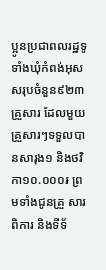ប្អូនប្រជាពលរដ្ឋទូទាំងឃុំកំពង់អុស សរុបចំនួន៩២៣គ្រួសារ ដែលមួយគ្រួសារៗទទួលបានសារុង១ និងថវិកា១០.០០០៛ ព្រមទាំងជូនគ្រួ សារពិការ និងទីទ័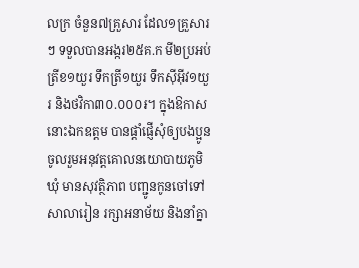លក្រ ចំនួន៧គ្រួសារ ដែល១គ្រួសារៗ ទទួលបានអង្ករ២៥គ.ក មី២ប្រអប់ ត្រីខ១យួរ ទឹកត្រី១យួរ ទឹកស៊ីអ៊ីវ១យួរ និងថវិកា៣០.០០០៛។ ក្នុងឱកាសនោះឯកឧត្តម បានផ្ដាំផ្ញើសុំឲ្យបងប្អូនចូលរួមអនុវត្តគោលនយោបាយភូមិ ឃុំ មានសុវត្ថិភាព បញ្ជូនកូនចៅទៅសាលារៀន រក្សាអនាម័យ និងនាំគ្នា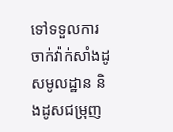ទៅទទួលការចាក់វ៉ាក់សាំងដូសមូលដ្ឋាន និងដូសជម្រុញ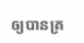ឲ្យបានគ្រ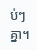ប់ៗគ្នា។